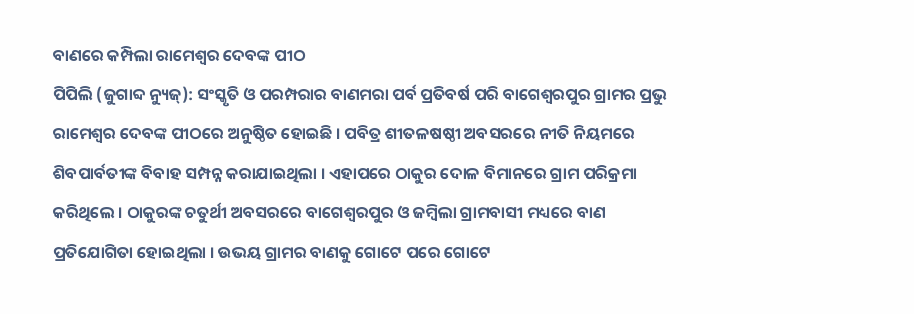ବାଣରେ କମ୍ପିଲା ରାମେଶ୍ୱର ଦେବଙ୍କ ପୀଠ
ପିପିଲି (ଜୁଗାବ୍ଦ ନ୍ୟୁଜ୍): ସଂସ୍କୃତି ଓ ପରମ୍ପରାର ବାଣମରା ପର୍ବ ପ୍ରତିବର୍ଷ ପରି ବାଗେଶ୍ୱରପୁର ଗ୍ରାମର ପ୍ରଭୁ ରାମେଶ୍ୱର ଦେବଙ୍କ ପୀଠରେ ଅନୁଷ୍ଠିତ ହୋଇଛି । ପବିତ୍ର ଶୀତଳଷଷ୍ଠୀ ଅବସରରେ ନୀତି ନିୟମରେ ଶିବପାର୍ବତୀଙ୍କ ବିବାହ ସମ୍ପନ୍ନ କରାଯାଇଥିଲା । ଏହାପରେ ଠାକୁର ଦୋଳ ବିମାନରେ ଗ୍ରାମ ପରିକ୍ରମା କରିଥିଲେ । ଠାକୁରଙ୍କ ଚତୁର୍ଥୀ ଅବସରରେ ବାଗେଶ୍ୱରପୁର ଓ ଜମ୍ବିଲା ଗ୍ରାମବାସୀ ମଧ୍ୟରେ ବାଣ ପ୍ରତିଯୋଗିତା ହୋଇଥିଲା । ଉଭୟ ଗ୍ରାମର ବାଣକୁ ଗୋଟେ ପରେ ଗୋଟେ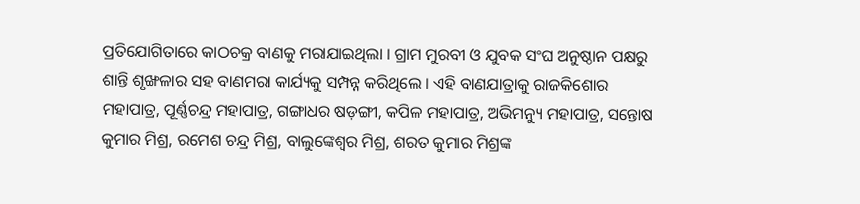ପ୍ରତିଯୋଗିତାରେ କାଠଚକ୍ର ବାଣକୁ ମରାଯାଇଥିଲା । ଗ୍ରାମ ମୁରବୀ ଓ ଯୁବକ ସଂଘ ଅନୁଷ୍ଠାନ ପକ୍ଷରୁ ଶାନ୍ତି ଶୃଙ୍ଖଳାର ସହ ବାଣମରା କାର୍ଯ୍ୟକୁ ସମ୍ପନ୍ନ କରିଥିଲେ । ଏହି ବାଣଯାତ୍ରାକୁ ରାଜକିଶୋର ମହାପାତ୍ର, ପୂର୍ଣ୍ଣଚନ୍ଦ୍ର ମହାପାତ୍ର, ଗଙ୍ଗାଧର ଷଡ଼ଙ୍ଗୀ, କପିଳ ମହାପାତ୍ର, ଅଭିମନ୍ୟୁ ମହାପାତ୍ର, ସନ୍ତୋଷ କୁମାର ମିଶ୍ର, ରମେଶ ଚନ୍ଦ୍ର ମିଶ୍ର, ବାଲୁଙ୍କେଶ୍ୱର ମିଶ୍ର, ଶରତ କୁମାର ମିଶ୍ରଙ୍କ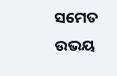ସମେତ ଉଭୟ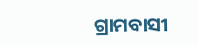ଗ୍ରାମବାସୀ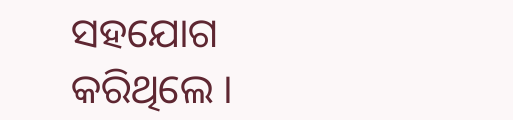ସହଯୋଗ କରିଥିଲେ ।